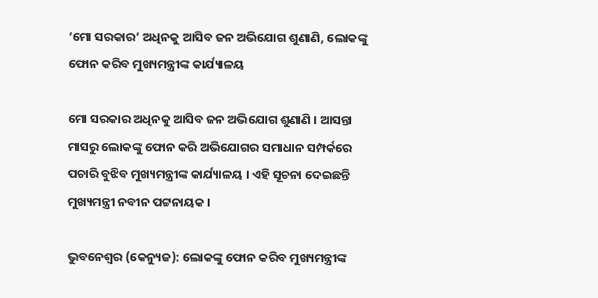‘ମୋ ସରକାର’ ଅଧିନକୁ ଆସିବ ଜନ ଅଭିଯୋଗ ଶୁଣାଣି, ଲୋକଙ୍କୁ ଫୋନ କରିବ ମୁଖ୍ୟମନ୍ତ୍ରୀଙ୍କ କାର୍ଯ୍ୟାଳୟ

ମୋ ସରକାର ଅଧିନକୁ ଆସିବ ଜନ ଅଭିଯୋଗ ଶୁଣାଣି । ଆସନ୍ତା ମାସରୁ ଲୋକଙ୍କୁ ଫୋନ କରି ଅଭିଯୋଗର ସମାଧାନ ସମ୍ପର୍କରେ ପଚାରି ବୁଝିବ ମୁଖ୍ୟମନ୍ତ୍ରୀଙ୍କ କାର୍ଯ୍ୟାଳୟ । ଏହି ସୂଚନା ଦେଇଛନ୍ତି ମୁଖ୍ୟମନ୍ତ୍ରୀ ନବୀନ ପଟ୍ଟନାୟକ ।

ଭୁବନେଶ୍ୱର (କେନ୍ୟୁଜ): ଲୋକଙ୍କୁ ଫୋନ କରିବ ମୁଖ୍ୟମନ୍ତ୍ରୀଙ୍କ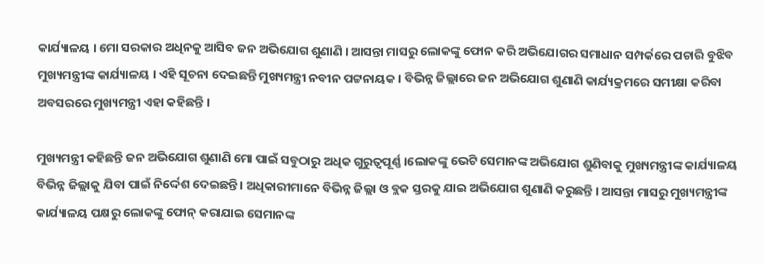କାର୍ଯ୍ୟାଳୟ । ମୋ ସରକାର ଅଧିନକୁ ଆସିବ ଜନ ଅଭିଯୋଗ ଶୁଣାଣି । ଆସନ୍ତା ମାସରୁ ଲୋକଙ୍କୁ ଫୋନ କରି ଅଭିଯୋଗର ସମାଧାନ ସମ୍ପର୍କରେ ପଚାରି ବୁଝିବ ମୁଖ୍ୟମନ୍ତ୍ରୀଙ୍କ କାର୍ଯ୍ୟାଳୟ । ଏହି ସୂଚନା ଦେଇଛନ୍ତି ମୁଖ୍ୟମନ୍ତ୍ରୀ ନବୀନ ପଟ୍ଟନାୟକ । ବିଭିନ୍ନ ଜିଲ୍ଲାରେ ଜନ ଅଭିଯୋଗ ଶୁଣାଣି କାର୍ଯ୍ୟକ୍ରମରେ ସମୀକ୍ଷା କରିବା ଅବସରରେ ମୁଖ୍ୟମନ୍ତ୍ରୀ ଏହା କହିଛନ୍ତି ।

ମୁଖ୍ୟମନ୍ତ୍ରୀ କହିଛନ୍ତି ଜନ ଅଭିଯୋଗ ଶୁଣାଣି ମୋ ପାଇଁ ସବୁଠାରୁ ଅଧିକ ଗୁରୁତ୍ୱପୂର୍ଣ୍ଣ ।ଲୋକଙ୍କୁ ଭେଟି ସେମାନଙ୍କ ଅଭିଯୋଗ ଶୁଣିବାକୁ ମୁଖ୍ୟମନ୍ତ୍ରୀଙ୍କ କାର୍ଯ୍ୟାଳୟ ବିଭିନ୍ନ ଜିଲ୍ଲାକୁ ଯିବା ପାଇଁ ନିର୍ଦ୍ଦେଶ ଦେଇଛନ୍ତି । ଅଧିକାରୀମାନେ ବିଭିନ୍ନ ଜିଲ୍ଲା ଓ ବ୍ଲକ ସ୍ତରକୁ ଯାଇ ଅଭିଯୋଗ ଶୁଣାଣି କରୁଛନ୍ତି । ଆସନ୍ତା ମାସରୁ ମୁଖ୍ୟମନ୍ତ୍ରୀଙ୍କ କାର୍ଯ୍ୟାଳୟ ପକ୍ଷରୁ ଲୋକଙ୍କୁ ଫୋନ୍‌ କରାଯାଇ ସେମାନଙ୍କ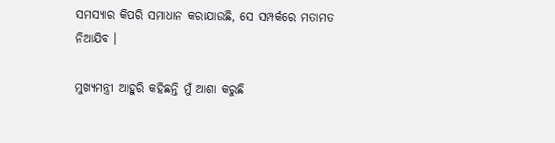ସମସ୍ୟାର କିପରି ସମାଧାନ କରାଯାଉଛି, ସେ ସମ୍ପର୍କରେ ମତାମତ ନିଆଯିବ ।

ମୁଖ୍ୟମନ୍ତ୍ରୀ ଆହୁରି କହିଛନ୍ତି ମୁଁ ଆଶା କରୁଛି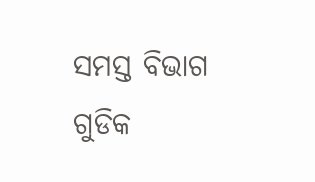ସମସ୍ତ ବିଭାଗ ଗୁଡିକ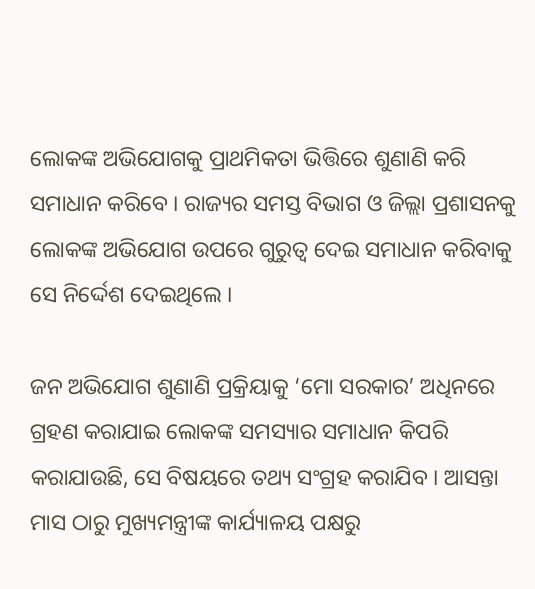ଲୋକଙ୍କ ଅଭିଯୋଗକୁ ପ୍ରାଥମିକତା ଭିତ୍ତିରେ ଶୁଣାଣି କରି ସମାଧାନ କରିବେ । ରାଜ୍ୟର ସମସ୍ତ ବିଭାଗ ଓ ଜିଲ୍ଲା ପ୍ରଶାସନକୁ ଲୋକଙ୍କ ଅଭିଯୋଗ ଉପରେ ଗୁରୁତ୍ବ ଦେଇ ସମାଧାନ କରିବାକୁ ସେ ନିର୍ଦ୍ଦେଶ ଦେଇଥିଲେ ।

ଜନ ଅଭିଯୋଗ ଶୁଣାଣି ପ୍ରକ୍ରିୟାକୁ ‘ମୋ ସରକାର’ ଅଧିନରେ ଗ୍ରହଣ କରାଯାଇ ଲୋକଙ୍କ ସମସ୍ୟାର ସମାଧାନ କିପରି କରାଯାଉଛି, ସେ ବିଷୟରେ ତଥ୍ୟ ସଂଗ୍ରହ କରାଯିବ । ଆସନ୍ତା ମାସ ଠାରୁ ମୁଖ୍ୟମନ୍ତ୍ରୀଙ୍କ କାର୍ଯ୍ୟାଳୟ ପକ୍ଷରୁ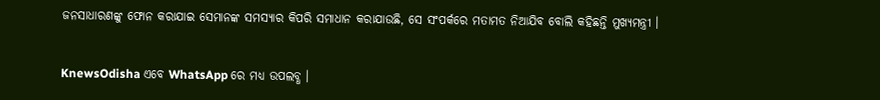ଜନସାଧାରଣଙ୍କୁ ଫୋନ କରାଯାଇ ସେମାନଙ୍କ ସମସ୍ୟାର କିପରି ସମାଧାନ କରାଯାଉଛି, ସେ ସଂପର୍କରେ ମତାମତ ନିଆଯିବ ବୋଲି କହିଛନ୍ତି ମୁଖ୍ୟମନ୍ତ୍ରୀ ।


KnewsOdisha ଏବେ WhatsApp ରେ ମଧ୍ୟ ଉପଲବ୍ଧ ।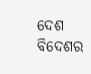ଦେଶ ବିଦେଶର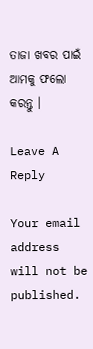ତାଜା ଖବର ପାଇଁ ଆମକୁ ଫଲୋ କରନ୍ତୁ ।

Leave A Reply

Your email address will not be published.